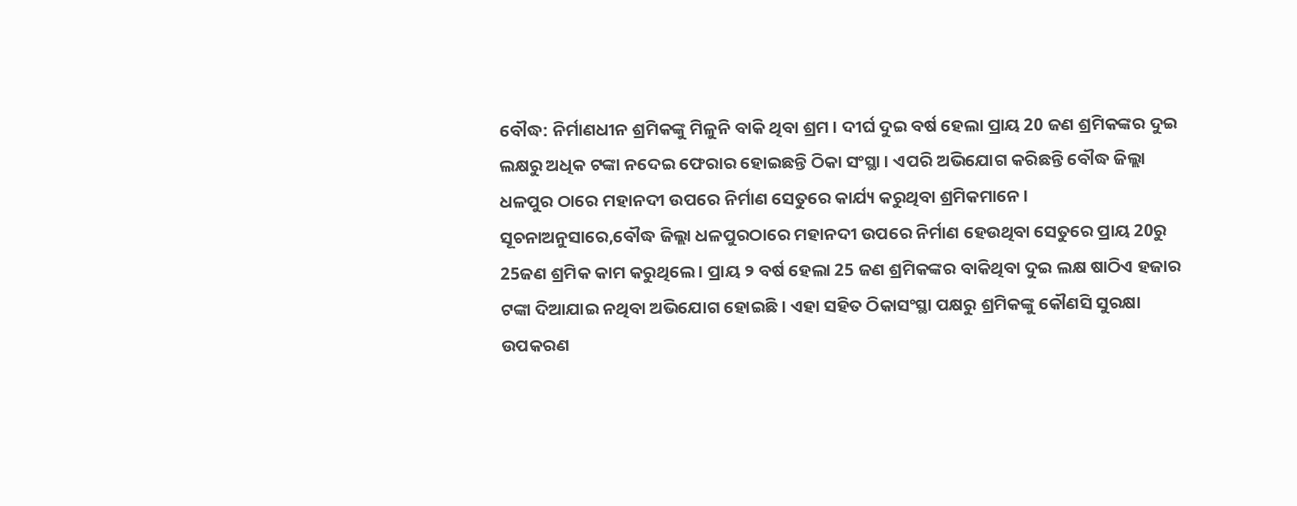ବୌଦ୍ଧ: ନିର୍ମାଣଧୀନ ଶ୍ରମିକଙ୍କୁ ମିଳୁନି ବାକି ଥିବା ଶ୍ରମ । ଦୀର୍ଘ ଦୁଇ ବର୍ଷ ହେଲା ପ୍ରାୟ 20 ଜଣ ଶ୍ରମିକଙ୍କର ଦୁଇ ଲକ୍ଷରୁ ଅଧିକ ଟଙ୍କା ନଦେଇ ଫେରାର ହୋଇଛନ୍ତି ଠିକା ସଂସ୍ଥା । ଏପରି ଅଭିଯୋଗ କରିଛନ୍ତି ବୌଦ୍ଧ ଜିଲ୍ଲା ଧଳପୁର ଠାରେ ମହାନଦୀ ଉପରେ ନିର୍ମାଣ ସେତୁରେ କାର୍ଯ୍ୟ କରୁଥିବା ଶ୍ରମିକମାନେ ।
ସୂଚନାଅନୁସାରେ,ବୌଦ୍ଧ ଜିଲ୍ଲା ଧଳପୁରଠାରେ ମହାନଦୀ ଉପରେ ନିର୍ମାଣ ହେଉଥିବା ସେତୁରେ ପ୍ରାୟ 20ରୁ 25ଜଣ ଶ୍ରମିକ କାମ କରୁଥିଲେ । ପ୍ରାୟ ୨ ବର୍ଷ ହେଲା 25 ଜଣ ଶ୍ରମିକଙ୍କର ବାକିଥିବା ଦୁଇ ଲକ୍ଷ ଷାଠିଏ ହଜାର ଟଙ୍କା ଦିଆଯାଇ ନଥିବା ଅଭିଯୋଗ ହୋଇଛି । ଏହା ସହିତ ଠିକାସଂସ୍ଥା ପକ୍ଷରୁ ଶ୍ରମିକଙ୍କୁ କୌଣସି ସୁରକ୍ଷା ଉପକରଣ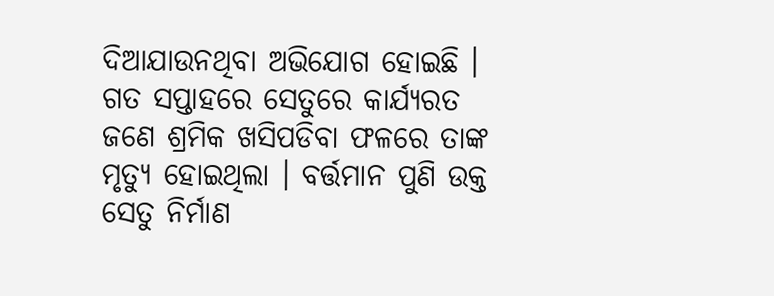ଦିଆଯାଉନଥିବା ଅଭିଯୋଗ ହୋଇଛି । ଗତ ସପ୍ତାହରେ ସେତୁରେ କାର୍ଯ୍ୟରତ ଜଣେ ଶ୍ରମିକ ଖସିପଡିବା ଫଳରେ ତାଙ୍କ ମୃତ୍ୟୁ ହୋଇଥିଲା । ବର୍ତ୍ତମାନ ପୁଣି ଉକ୍ତ ସେତୁ ନିର୍ମାଣ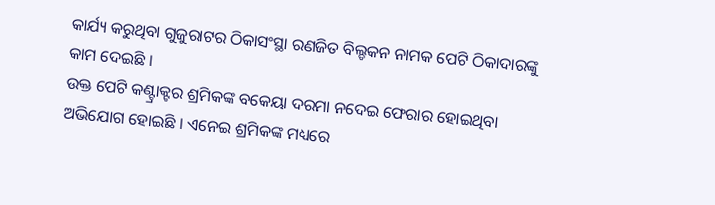କାର୍ଯ୍ୟ କରୁଥିବା ଗୁଜୁରାଟର ଠିକାସଂସ୍ଥା ରଣଜିତ ବିଲ୍ଡକନ ନାମକ ପେଟି ଠିକାଦାରଙ୍କୁ କାମ ଦେଇଛି ।
ଉକ୍ତ ପେଟି କଣ୍ଟ୍ରାକ୍ଟର ଶ୍ରମିକଙ୍କ ବକେୟା ଦରମା ନଦେଇ ଫେରାର ହୋଇଥିବା ଅଭିଯୋଗ ହୋଇଛି । ଏନେଇ ଶ୍ରମିକଙ୍କ ମଧ୍ୟରେ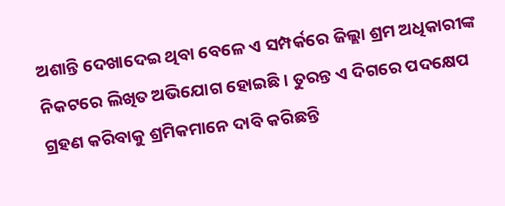ଅଶାନ୍ତି ଦେଖାଦେଇ ଥିବା ବେଳେ ଏ ସମ୍ପର୍କରେ ଜିଲ୍ଲା ଶ୍ରମ ଅଧିକାରୀଙ୍କ ନିକଟରେ ଲିଖିତ ଅଭିଯୋଗ ହୋଇଛି । ତୁରନ୍ତ ଏ ଦିଗରେ ପଦକ୍ଷେପ ଗ୍ରହଣ କରିବାକୁ ଶ୍ରମିକମାନେ ଦାବି କରିଛନ୍ତି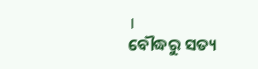।
ବୌଦ୍ଧରୁ ସତ୍ୟ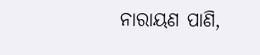ନାରାୟଣ ପାଣି,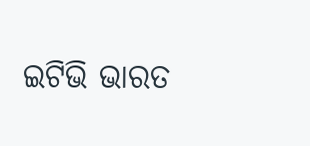ଇଟିଭି ଭାରତ